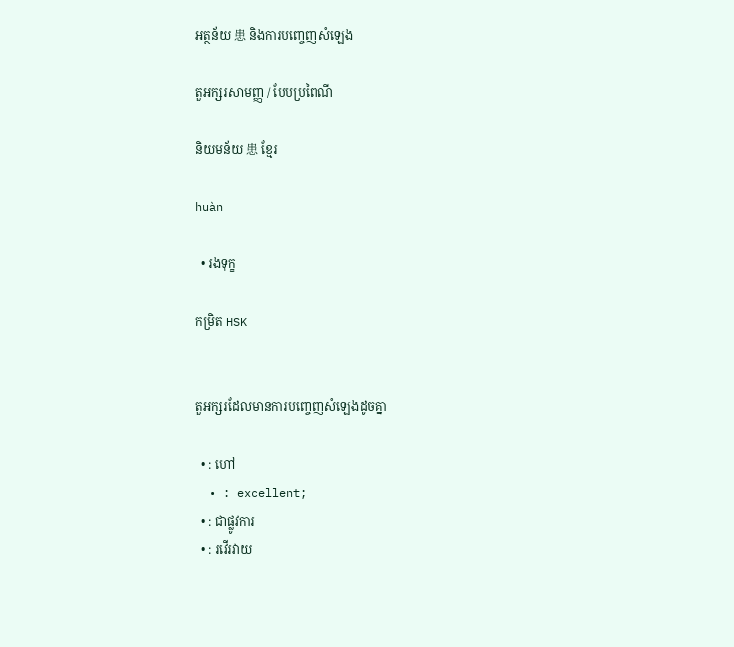អត្ថន័យ 患 និងការបញ្ចេញសំឡេង

តួអក្សរសាមញ្ញ / បែបប្រពៃណី

និយមន័យ 患 ខ្មែរ

huàn

  • រងទុក្ខ

កម្រិត HSK


តួអក្សរដែលមានការបញ្ចេញសំឡេងដូចគ្នា

  • : ហៅ
  • : excellent;
  • : ជាផ្លូវការ
  • : រវើរវាយ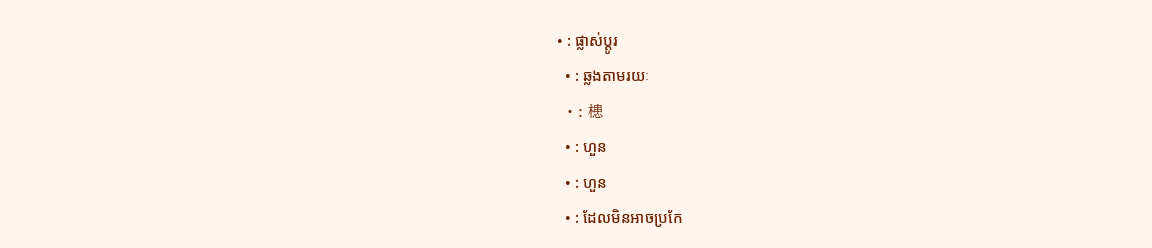• : ផ្លាស់ប្តូរ
  • : ឆ្លងតាមរយៈ
  • : 槵
  • : ហួន
  • : ហួន
  • : ដែលមិនអាចប្រកែ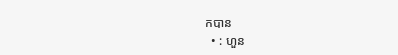កបាន
  • : ហួន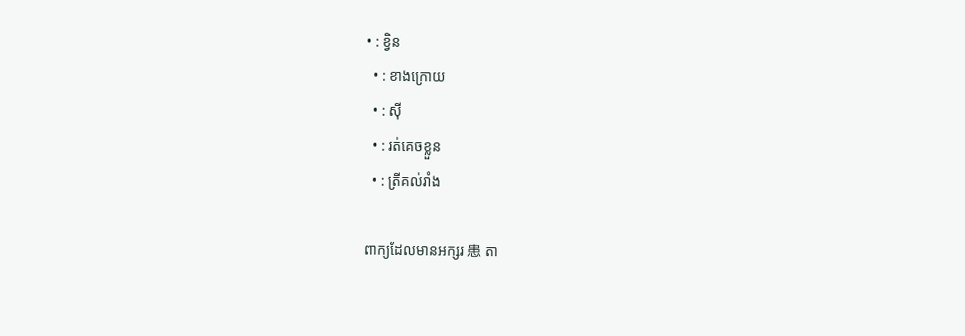• : ខ្វិន
  • : ខាងក្រោយ
  • : ស៊ី
  • : រត់គេចខ្លួន
  • : ត្រីគល់រាំង

ពាក្យដែលមានអក្សរ 患 តា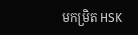មកម្រិត HSK